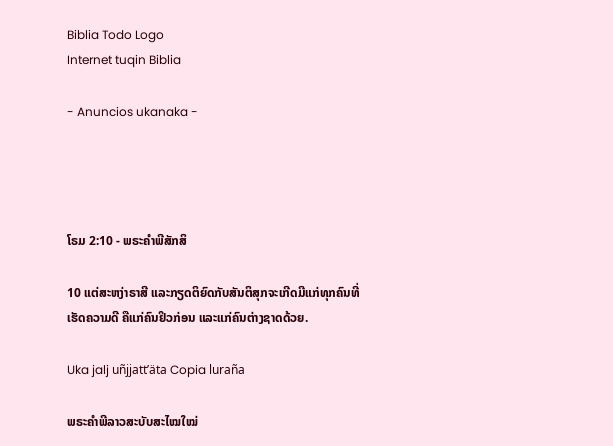Biblia Todo Logo
Internet tuqin Biblia

- Anuncios ukanaka -




ໂຣມ 2:10 - ພຣະຄຳພີສັກສິ

10 ແຕ່ສະຫງ່າຣາສີ ແລະກຽດຕິຍົດກັບສັນຕິສຸກຈະເກີດມີແກ່ທຸກຄົນທີ່ເຮັດຄວາມດີ ຄືແກ່ຄົນຢິວກ່ອນ ແລະແກ່ຄົນຕ່າງຊາດດ້ວຍ.

Uka jalj uñjjattʼäta Copia luraña

ພຣະຄຳພີລາວສະບັບສະໄໝໃໝ່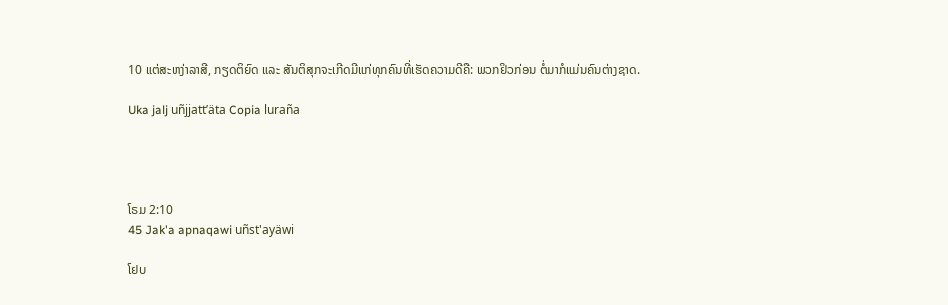10 ແຕ່ສະຫງ່າລາສີ, ກຽດຕິຍົດ ແລະ ສັນຕິສຸກຈະເກີດມີແກ່ທຸກຄົນທີ່ເຮັດຄວາມດີຄື: ພວກຢິວກ່ອນ ຕໍ່ມາກໍແມ່ນຄົນຕ່າງຊາດ.

Uka jalj uñjjattʼäta Copia luraña




ໂຣມ 2:10
45 Jak'a apnaqawi uñst'ayäwi

ໂຢບ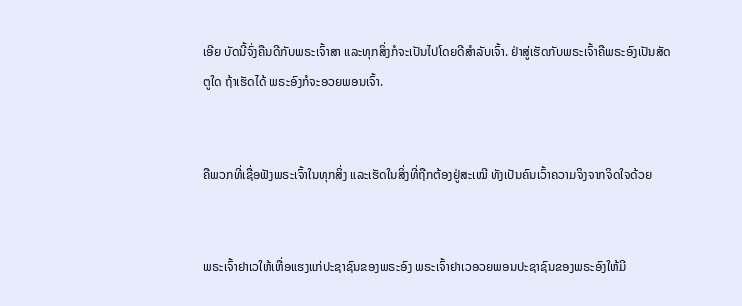ເອີຍ ບັດນີ້ຈົ່ງຄືນດີກັບພຣະເຈົ້າສາ ແລະທຸກສິ່ງກໍຈະເປັນໄປໂດຍດີສຳລັບເຈົ້າ. ຢ່າສູ່ເຮັດກັບພຣະເຈົ້າຄືພຣະອົງເປັນສັດຕູໃດ ຖ້າເຮັດໄດ້ ພຣະອົງກໍຈະອວຍພອນເຈົ້າ.


ຄືພວກທີ່ເຊື່ອຟັງພຣະເຈົ້າໃນທຸກສິ່ງ ແລະເຮັດໃນສິ່ງທີ່ຖືກຕ້ອງຢູ່ສະເໝີ ທັງເປັນຄົນເວົ້າຄວາມຈິງຈາກຈິດໃຈດ້ວຍ


ພຣະເຈົ້າຢາເວໃຫ້ເຫື່ອແຮງແກ່ປະຊາຊົນຂອງພຣະອົງ ພຣະເຈົ້າຢາເວອວຍພອນປະຊາຊົນຂອງພຣະອົງໃຫ້ມີ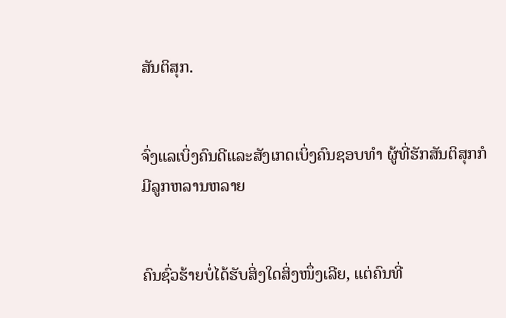ສັນຕິສຸກ.


ຈົ່ງແລເບິ່ງຄົນດີແລະສັງເກດເບິ່ງຄົນຊອບທຳ ຜູ້ທີ່ຮັກສັນຕິສຸກກໍມີລູກຫລານຫລາຍ


ຄົນຊົ່ວຮ້າຍບໍ່ໄດ້ຮັບສິ່ງໃດສິ່ງໜຶ່ງເລີຍ, ແຕ່ຄົນທີ່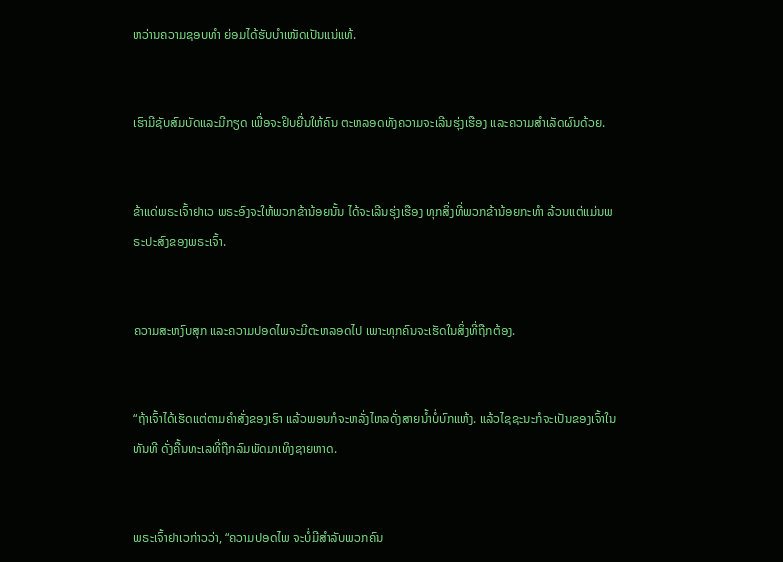ຫວ່ານຄວາມຊອບທຳ ຍ່ອມໄດ້ຮັບບຳເໜັດເປັນແນ່ແທ້.


ເຮົາມີຊັບສົມບັດແລະມີກຽດ ເພື່ອຈະຢິບຍື່ນໃຫ້ຄົນ ຕະຫລອດທັງຄວາມຈະເລີນຮຸ່ງເຮືອງ ແລະຄວາມສຳເລັດຜົນດ້ວຍ.


ຂ້າແດ່ພຣະເຈົ້າຢາເວ ພຣະອົງຈະໃຫ້ພວກຂ້ານ້ອຍນັ້ນ ໄດ້ຈະເລີນຮຸ່ງເຮືອງ ທຸກສິ່ງທີ່ພວກຂ້ານ້ອຍກະທຳ ລ້ວນແຕ່ແມ່ນພຣະປະສົງຂອງພຣະເຈົ້າ.


ຄວາມສະຫງົບສຸກ ແລະຄວາມປອດໄພຈະມີຕະຫລອດໄປ ເພາະທຸກຄົນຈະເຮັດໃນສິ່ງທີ່ຖືກຕ້ອງ.


“ຖ້າເຈົ້າໄດ້ເຮັດແຕ່ຕາມຄຳສັ່ງຂອງເຮົາ ແລ້ວພອນກໍຈະຫລັ່ງໄຫລດັ່ງສາຍນໍ້າບໍ່ບົກແຫ້ງ. ແລ້ວໄຊຊະນະກໍຈະເປັນຂອງເຈົ້າໃນທັນທີ ດັ່ງຄື້ນທະເລທີ່ຖືກລົມພັດມາເທິງຊາຍຫາດ.


ພຣະເຈົ້າຢາເວກ່າວວ່າ, “ຄວາມປອດໄພ ຈະບໍ່ມີສຳລັບພວກຄົນ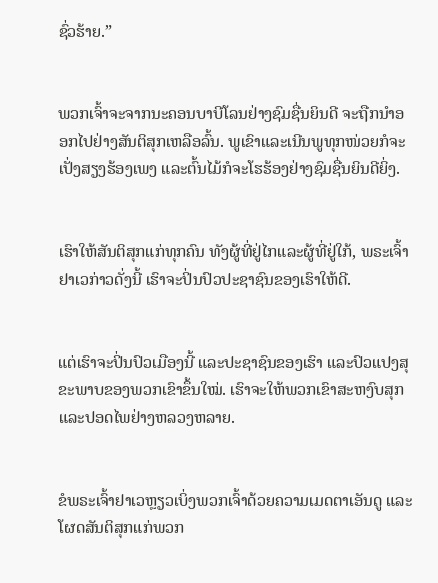ຊົ່ວຮ້າຍ.”


ພວກເຈົ້າຈະຈາກນະຄອນບາບີໂລນຢ່າງຊົມຊື່ນຍິນດີ ຈະຖືກນຳອອກໄປຢ່າງສັນຕິສຸກເຫລືອລົ້ນ. ພູເຂົາແລະເນີນພູທຸກໜ່ວຍກໍຈະເປັ່ງສຽງຮ້ອງເພງ ແລະຕົ້ນໄມ້ກໍຈະໂຮຮ້ອງຢ່າງຊົມຊື່ນຍິນດີຍິ່ງ.


ເຮົາໃຫ້ສັນຕິສຸກແກ່ທຸກຄົນ ທັງຜູ້ທີ່ຢູ່ໄກແລະຜູ້ທີ່ຢູ່ໃກ້, ພຣະເຈົ້າຢາເວກ່າວດັ່ງນີ້ ເຮົາຈະປິ່ນປົວປະຊາຊົນຂອງເຮົາໃຫ້ດີ.


ແຕ່ເຮົາຈະປິ່ນປົວເມືອງນີ້ ແລະປະຊາຊົນຂອງເຮົາ ແລະປົວແປງສຸຂະພາບຂອງພວກເຂົາຂຶ້ນໃໝ່. ເຮົາຈະໃຫ້ພວກເຂົາສະຫງົບສຸກແລະປອດໄພຢ່າງຫລວງຫລາຍ.


ຂໍພຣະເຈົ້າຢາເວຫຼຽວເບິ່ງພວກເຈົ້າດ້ວຍຄວາມເມດຕາເອັນດູ ແລະໂຜດສັນຕິສຸກແກ່ພວກ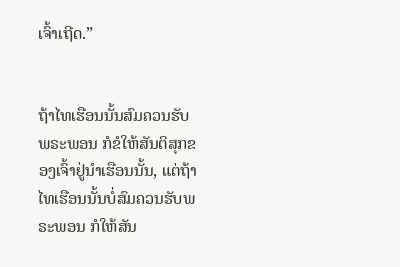ເຈົ້າເຖີດ.”


ຖ້າໄທເຮືອນນັ້ນສົມຄວນຮັບພຣະພອນ ກໍຂໍໃຫ້ສັນຕິສຸກຂອງເຈົ້າຢູ່ນຳເຮືອນນັ້ນ, ແຕ່ຖ້າໄທເຮືອນນັ້ນບໍ່ສົມຄວນຮັບພຣະພອນ ກໍໃຫ້ສັນ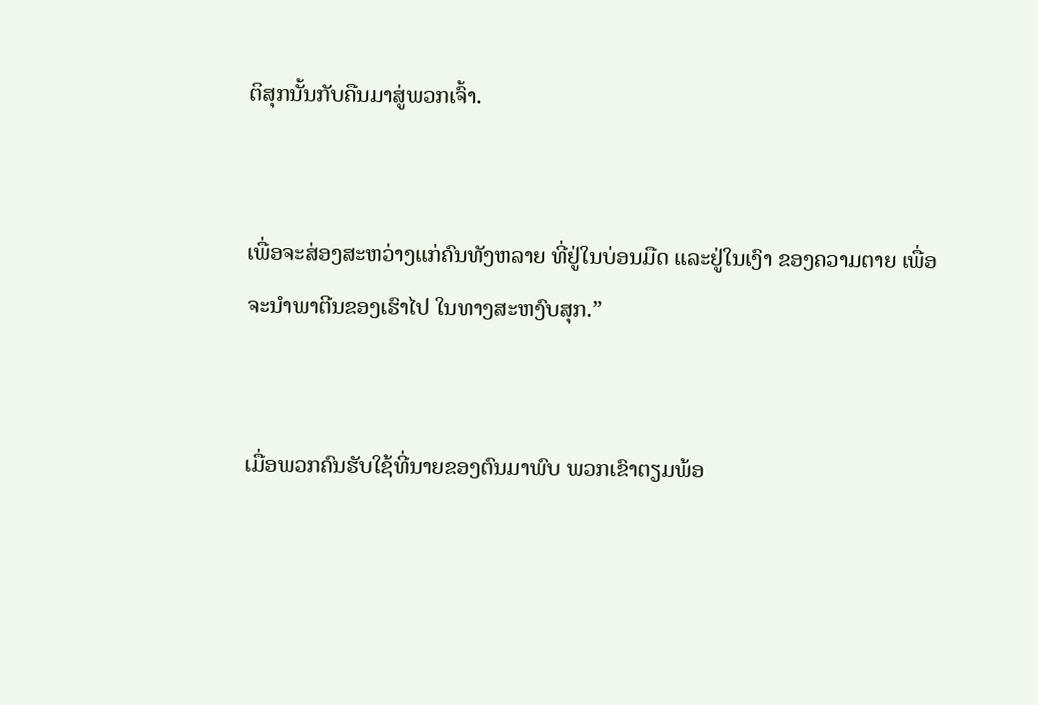ຕິສຸກນັ້ນກັບຄືນມາສູ່ພວກເຈົ້າ.


ເພື່ອຈະສ່ອງສະຫວ່າງແກ່ຄົນທັງຫລາຍ ທີ່ຢູ່ໃນບ່ອນມືດ ແລະຢູ່ໃນເງົາ ຂອງຄວາມຕາຍ ເພື່ອຈະນຳພາຕີນຂອງເຮົາໄປ ໃນທາງສະຫງົບສຸກ.”


ເມື່ອພວກຄົນຮັບໃຊ້ທີ່ນາຍຂອງຕົນມາພົບ ພວກເຂົາຕຽມພ້ອ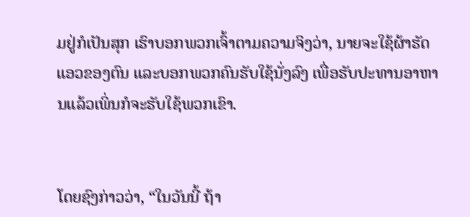ມຢູ່ກໍເປັນສຸກ ເຮົາບອກພວກເຈົ້າຕາມຄວາມຈິງວ່າ, ນາຍຈະໃຊ້ຜ້າຮັດແອວຂອງຕົນ ແລະບອກພວກຄົນຮັບໃຊ້ນັ່ງລົງ ເພື່ອຮັບປະທານອາຫານແລ້ວເພິ່ນກໍຈະຮັບໃຊ້ພວກເຂົາ.


ໂດຍຊົງກ່າວວ່າ, “ໃນວັນນີ້ ຖ້າ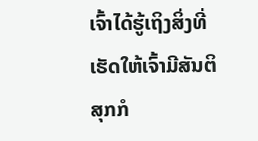ເຈົ້າໄດ້ຮູ້ເຖິງສິ່ງທີ່ເຮັດໃຫ້ເຈົ້າມີສັນຕິສຸກກໍ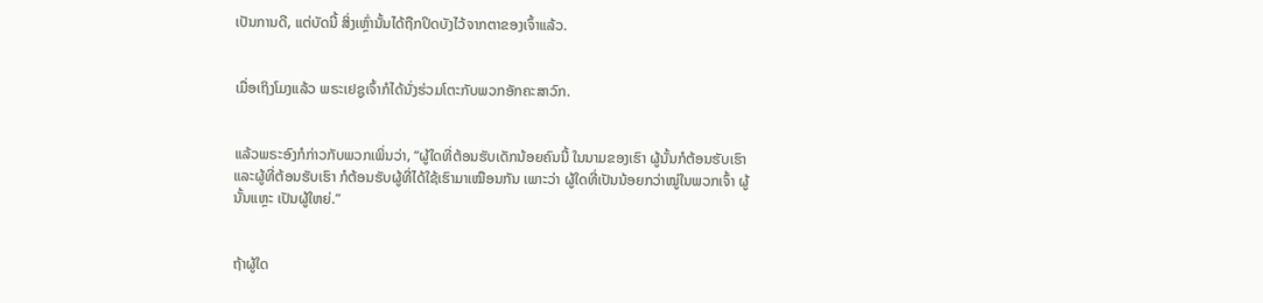ເປັນການດີ, ແຕ່ບັດນີ້ ສິ່ງເຫຼົ່ານັ້ນໄດ້ຖືກປິດບັງໄວ້ຈາກຕາຂອງເຈົ້າແລ້ວ.


ເມື່ອເຖິງໂມງແລ້ວ ພຣະເຢຊູເຈົ້າກໍໄດ້ນັ່ງຮ່ວມໂຕະກັບພວກອັກຄະສາວົກ.


ແລ້ວພຣະອົງກໍກ່າວກັບພວກເພິ່ນວ່າ, “ຜູ້ໃດທີ່ຕ້ອນຮັບເດັກນ້ອຍຄົນນີ້ ໃນນາມຂອງເຮົາ ຜູ້ນັ້ນກໍຕ້ອນຮັບເຮົາ ແລະຜູ້ທີ່ຕ້ອນຮັບເຮົາ ກໍຕ້ອນຮັບຜູ້ທີ່ໄດ້ໃຊ້ເຮົາມາເໝືອນກັນ ເພາະວ່າ ຜູ້ໃດທີ່ເປັນນ້ອຍກວ່າໝູ່ໃນພວກເຈົ້າ ຜູ້ນັ້ນແຫຼະ ເປັນຜູ້ໃຫຍ່.”


ຖ້າຜູ້ໃດ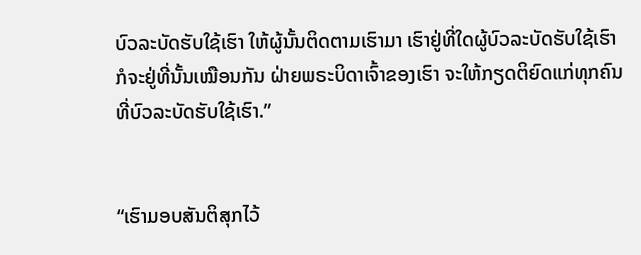ບົວລະບັດຮັບໃຊ້ເຮົາ ໃຫ້ຜູ້ນັ້ນຕິດຕາມເຮົາມາ ເຮົາຢູ່ທີ່ໃດຜູ້ບົວລະບັດຮັບໃຊ້ເຮົາ ກໍຈະຢູ່ທີ່ນັ້ນເໝືອນກັນ ຝ່າຍພຣະບິດາເຈົ້າຂອງເຮົາ ຈະໃຫ້ກຽດຕິຍົດແກ່ທຸກຄົນ ທີ່ບົວລະບັດຮັບໃຊ້ເຮົາ.”


“ເຮົາມອບສັນຕິສຸກໄວ້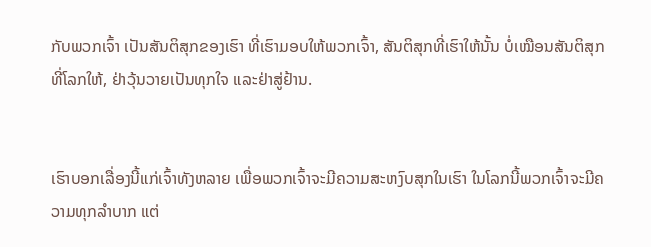ກັບພວກເຈົ້າ ເປັນສັນຕິສຸກຂອງເຮົາ ທີ່ເຮົາມອບໃຫ້ພວກເຈົ້າ, ສັນຕິສຸກທີ່ເຮົາໃຫ້ນັ້ນ ບໍ່ເໝືອນສັນຕິສຸກທີ່ໂລກໃຫ້, ຢ່າວຸ້ນວາຍເປັນທຸກໃຈ ແລະຢ່າສູ່ຢ້ານ.


ເຮົາບອກເລື່ອງນີ້ແກ່ເຈົ້າທັງຫລາຍ ເພື່ອພວກເຈົ້າຈະມີຄວາມສະຫງົບສຸກໃນເຮົາ ໃນໂລກນີ້ພວກເຈົ້າຈະມີຄວາມທຸກລຳບາກ ແຕ່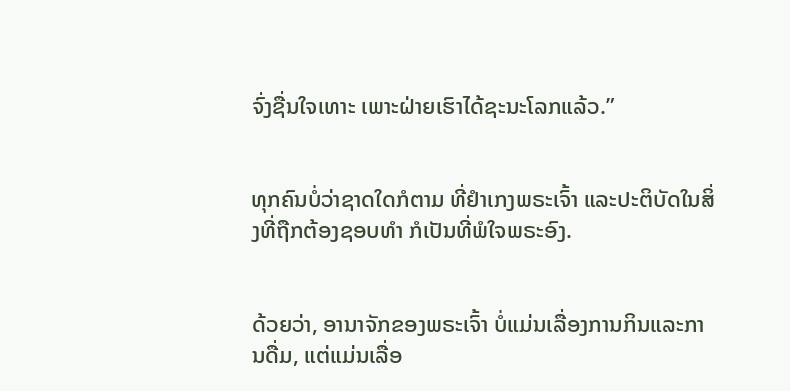ຈົ່ງຊື່ນໃຈເທາະ ເພາະຝ່າຍເຮົາໄດ້ຊະນະໂລກແລ້ວ.”


ທຸກຄົນບໍ່ວ່າຊາດໃດກໍຕາມ ທີ່ຢຳເກງພຣະເຈົ້າ ແລະປະຕິບັດໃນສິ່ງທີ່ຖືກຕ້ອງຊອບທຳ ກໍເປັນທີ່ພໍໃຈພຣະອົງ.


ດ້ວຍວ່າ, ອານາຈັກຂອງພຣະເຈົ້າ ບໍ່ແມ່ນເລື່ອງການກິນແລະການດື່ມ, ແຕ່ແມ່ນເລື່ອ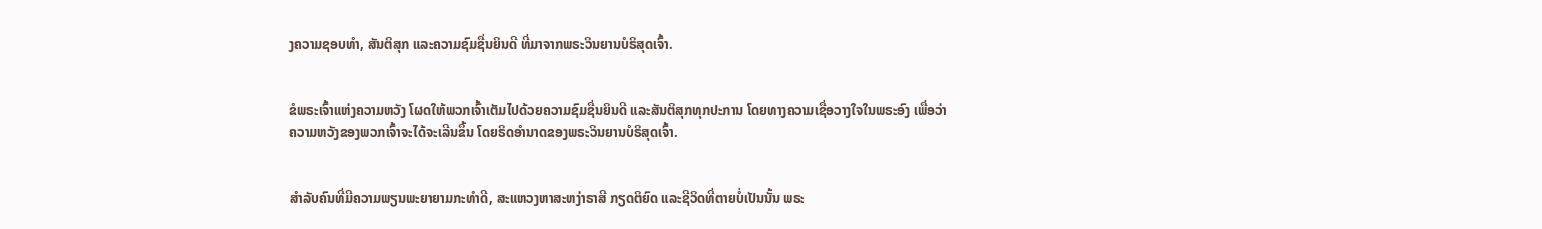ງຄວາມຊອບທຳ, ສັນຕິສຸກ ແລະຄວາມຊົມຊື່ນຍິນດີ ທີ່ມາຈາກພຣະວິນຍານບໍຣິສຸດເຈົ້າ.


ຂໍພຣະເຈົ້າແຫ່ງຄວາມຫວັງ ໂຜດໃຫ້ພວກເຈົ້າເຕັມໄປດ້ວຍຄວາມຊົມຊື່ນຍິນດີ ແລະສັນຕິສຸກທຸກປະການ ໂດຍທາງຄວາມເຊື່ອວາງໃຈໃນພຣະອົງ ເພື່ອວ່າຄວາມຫວັງຂອງພວກເຈົ້າຈະໄດ້ຈະເລີນຂຶ້ນ ໂດຍຣິດອຳນາດຂອງພຣະວິນຍານບໍຣິສຸດເຈົ້າ.


ສຳລັບຄົນທີ່ມີຄວາມພຽນພະຍາຍາມກະທຳດີ, ສະແຫວງຫາສະຫງ່າຣາສີ ກຽດຕິຍົດ ແລະຊີວິດທີ່ຕາຍບໍ່ເປັນນັ້ນ ພຣະ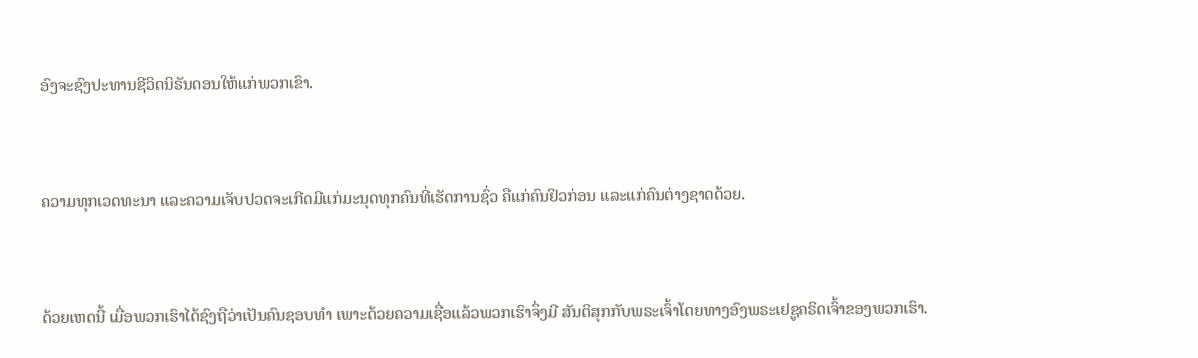ອົງຈະຊົງປະທານຊີວິດນິຣັນດອນໃຫ້ແກ່ພວກເຂົາ.


ຄວາມທຸກເວດທະນາ ແລະຄວາມເຈັບປວດຈະເກີດມີແກ່ມະນຸດທຸກຄົນທີ່ເຮັດການຊົ່ວ ຄືແກ່ຄົນຢິວກ່ອນ ແລະແກ່ຄົນຕ່າງຊາດດ້ວຍ.


ດ້ວຍເຫດນີ້ ເມື່ອພວກເຮົາໄດ້ຊົງຖືວ່າເປັນຄົນຊອບທຳ ເພາະດ້ວຍຄວາມເຊື່ອແລ້ວພວກເຮົາຈຶ່ງມີ ສັນຕິສຸກກັບພຣະເຈົ້າໂດຍທາງອົງພຣະເຢຊູຄຣິດເຈົ້າຂອງພວກເຮົາ.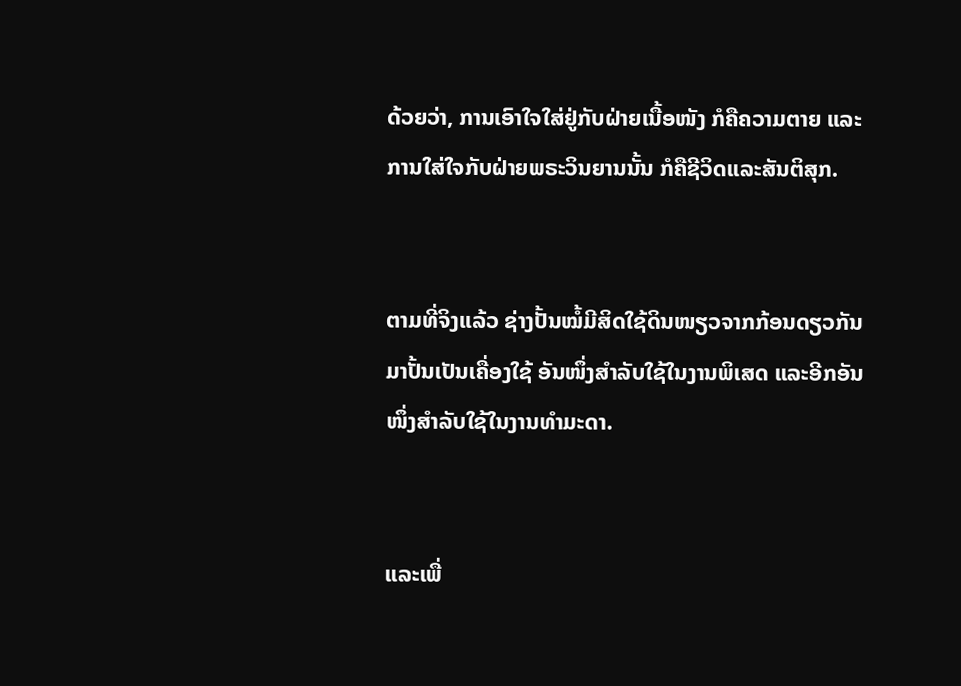ດ້ວຍວ່າ, ການເອົາໃຈໃສ່ຢູ່ກັບຝ່າຍເນື້ອໜັງ ກໍຄືຄວາມຕາຍ ແລະການໃສ່ໃຈກັບຝ່າຍພຣະວິນຍານນັ້ນ ກໍຄືຊີວິດແລະສັນຕິສຸກ.


ຕາມທີ່ຈິງແລ້ວ ຊ່າງປັ້ນໝໍ້ມີສິດໃຊ້ດິນໜຽວຈາກກ້ອນດຽວກັນມາປັ້ນເປັນເຄື່ອງໃຊ້ ອັນໜຶ່ງສຳລັບໃຊ້ໃນງານພິເສດ ແລະອີກອັນໜຶ່ງສຳລັບໃຊ້ໃນງານທຳມະດາ.


ແລະເພື່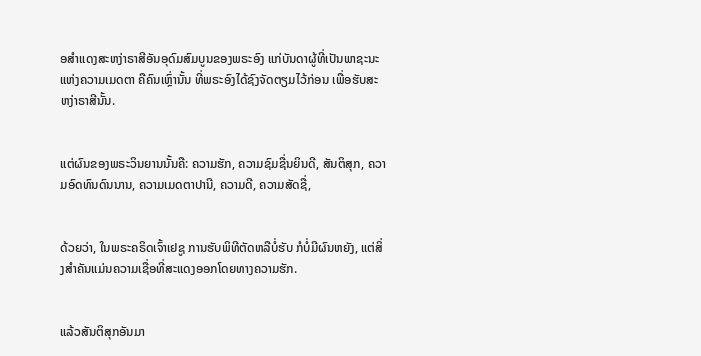ອສຳແດງສະຫງ່າຣາສີອັນອຸດົມສົມບູນຂອງພຣະອົງ ແກ່ບັນດາຜູ້ທີ່ເປັນພາຊະນະແຫ່ງຄວາມເມດຕາ ຄືຄົນເຫຼົ່ານັ້ນ ທີ່ພຣະອົງໄດ້ຊົງຈັດຕຽມໄວ້ກ່ອນ ເພື່ອຮັບສະຫງ່າຣາສີນັ້ນ.


ແຕ່ຜົນຂອງພຣະວິນຍານນັ້ນຄື: ຄວາມຮັກ, ຄວາມຊົມຊື່ນຍິນດີ, ສັນຕິສຸກ, ຄວາມອົດທົນດົນນານ, ຄວາມເມດຕາປານີ, ຄວາມດີ, ຄວາມສັດຊື່,


ດ້ວຍວ່າ, ໃນພຣະຄຣິດເຈົ້າເຢຊູ ການຮັບພິທີຕັດຫລືບໍ່ຮັບ ກໍບໍ່ມີຜົນຫຍັງ, ແຕ່ສິ່ງສຳຄັນແມ່ນຄວາມເຊື່ອທີ່ສະແດງອອກໂດຍທາງຄວາມຮັກ.


ແລ້ວສັນຕິສຸກອັນມາ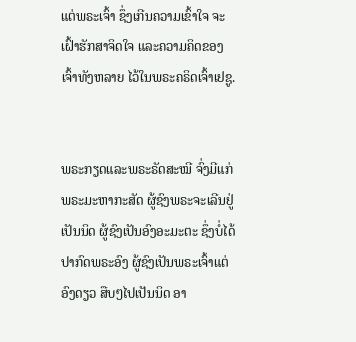ແຕ່ພຣະເຈົ້າ ຊຶ່ງເກີນຄວາມເຂົ້າໃຈ ຈະເຝົ້າຮັກສາຈິດໃຈ ແລະຄວາມຄິດຂອງເຈົ້າທັງຫລາຍ ໄວ້ໃນພຣະຄຣິດເຈົ້າເຢຊູ.


ພຣະກຽດແລະພຣະຣັດສະໝີ ຈົ່ງມີແກ່ພຣະມະຫາກະສັດ ຜູ້ຊົງພຣະຈະເລີນຢູ່ເປັນນິດ ຜູ້ຊົງເປັນອົງອະມະຕະ ຊຶ່ງບໍ່ໄດ້ປາກົດພຣະອົງ ຜູ້ຊົງເປັນພຣະເຈົ້າແຕ່ອົງດຽວ ສືບໆໄປເປັນນິດ ອາ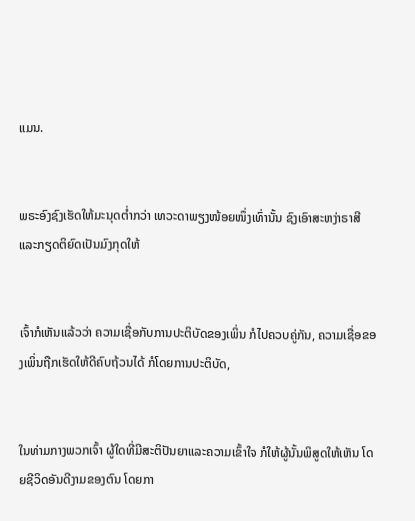ແມນ.


ພຣະອົງຊົງເຮັດໃຫ້ມະນຸດຕໍ່າກວ່າ ເທວະດາພຽງໜ້ອຍໜຶ່ງເທົ່ານັ້ນ ຊົງເອົາສະຫງ່າຣາສີ ແລະກຽດຕິຍົດເປັນມົງກຸດໃຫ້


ເຈົ້າກໍເຫັນແລ້ວວ່າ ຄວາມເຊື່ອກັບການປະຕິບັດຂອງເພິ່ນ ກໍໄປຄວບຄູ່ກັນ, ຄວາມເຊື່ອຂອງເພິ່ນຖືກເຮັດໃຫ້ດີຄົບຖ້ວນໄດ້ ກໍໂດຍການປະຕິບັດ,


ໃນທ່າມກາງພວກເຈົ້າ ຜູ້ໃດທີ່ມີສະຕິປັນຍາແລະຄວາມເຂົ້າໃຈ ກໍໃຫ້ຜູ້ນັ້ນພິສູດໃຫ້ເຫັນ ໂດຍຊີວິດອັນດີງາມຂອງຕົນ ໂດຍກາ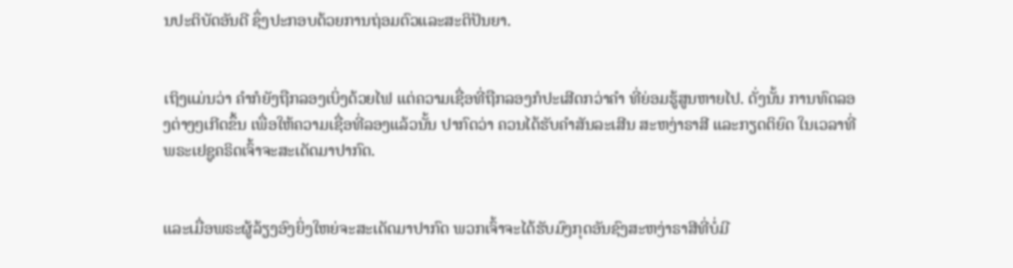ນປະຕິບັດອັນດີ ຊຶ່ງປະກອບດ້ວຍການຖ່ອມຕົວແລະສະຕິປັນຍາ.


ເຖິງແມ່ນວ່າ ຄຳກໍຍັງຖືກລອງເບິ່ງດ້ວຍໄຟ ແຕ່ຄວາມເຊື່ອທີ່ຖືກລອງກໍປະເສີດກວ່າຄຳ ທີ່ຍ່ອມຮູ້ສູນຫາຍໄປ. ດັ່ງນັ້ນ ການທົດລອງຕ່າງໆເກີດຂຶ້ນ ເພື່ອໃຫ້ຄວາມເຊື່ອທີ່ລອງແລ້ວນັ້ນ ປາກົດວ່າ ຄວນໄດ້ຮັບຄຳສັນລະເສີນ ສະຫງ່າຣາສີ ແລະກຽດຕິຍົດ ໃນເວລາທີ່ພຣະເຢຊູຄຣິດເຈົ້າຈະສະເດັດມາປາກົດ.


ແລະເມື່ອພຣະຜູ້ລ້ຽງອົງຍິ່ງໃຫຍ່ຈະສະເດັດມາປາກົດ ພວກເຈົ້າຈະໄດ້ຮັບມົງກຸດອັນຊົງສະຫງ່າຣາສີທີ່ບໍ່ມີ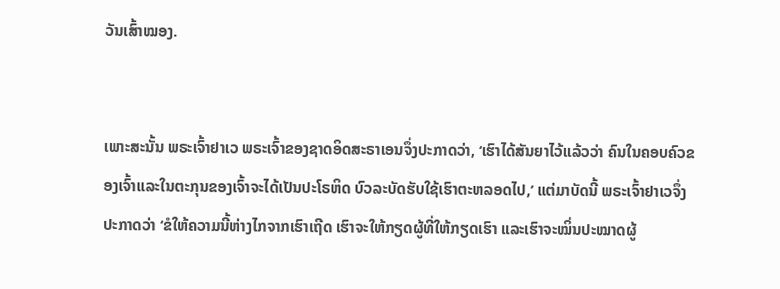ວັນເສົ້າໝອງ.


ເພາະສະນັ້ນ ພຣະເຈົ້າຢາເວ ພຣະເຈົ້າຂອງຊາດອິດສະຣາເອນຈຶ່ງປະກາດວ່າ, ‘ເຮົາໄດ້ສັນຍາໄວ້ແລ້ວວ່າ ຄົນໃນຄອບຄົວຂອງເຈົ້າແລະໃນຕະກຸນຂອງເຈົ້າຈະໄດ້ເປັນປະໂຣຫິດ ບົວລະບັດຮັບໃຊ້ເຮົາຕະຫລອດໄປ,’ ແຕ່ມາບັດນີ້ ພຣະເຈົ້າຢາເວຈຶ່ງປະກາດວ່າ ‘ຂໍໃຫ້ຄວາມນີ້ຫ່າງໄກຈາກເຮົາເຖີດ ເຮົາຈະໃຫ້ກຽດຜູ້ທີ່ໃຫ້ກຽດເຮົາ ແລະເຮົາຈະໝິ່ນປະໝາດຜູ້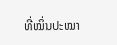ທີ່ໝິ່ນປະໝາ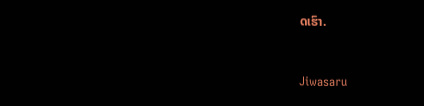ດເຮົາ.


Jiwasaru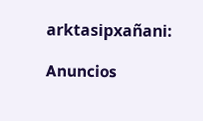arktasipxañani:

Anuncios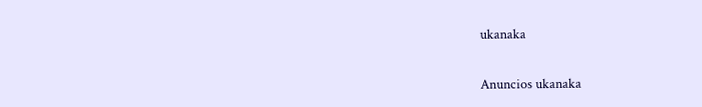ukanaka


Anuncios ukanaka